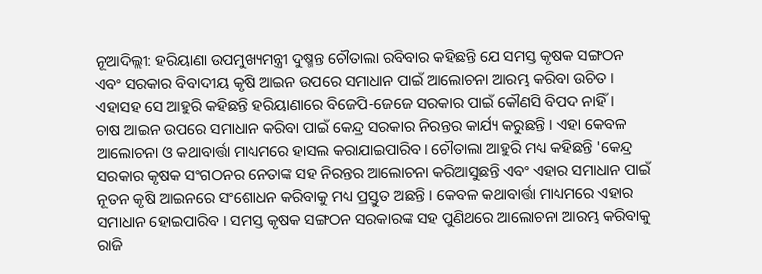ନୂଆଦିଲ୍ଲୀ: ହରିୟାଣା ଉପମୁଖ୍ୟମନ୍ତ୍ରୀ ଦୁଷ୍ମନ୍ତ ଚୌତାଲା ରବିବାର କହିଛନ୍ତି ଯେ ସମସ୍ତ କୃଷକ ସଙ୍ଗଠନ ଏବଂ ସରକାର ବିବାଦୀୟ କୃଷି ଆଇନ ଉପରେ ସମାଧାନ ପାଇଁ ଆଲୋଚନା ଆରମ୍ଭ କରିବା ଉଚିତ । ଏହାସହ ସେ ଆହୁରି କହିଛନ୍ତି ହରିୟାଣାରେ ବିଜେପି-ଜେଜେ ସରକାର ପାଇଁ କୌଣସି ବିପଦ ନାହିଁ।
ଚାଷ ଆଇନ ଉପରେ ସମାଧାନ କରିବା ପାଇଁ କେନ୍ଦ୍ର ସରକାର ନିରନ୍ତର କାର୍ଯ୍ୟ କରୁଛନ୍ତି । ଏହା କେବଳ ଆଲୋଚନା ଓ କଥାବାର୍ତ୍ତା ମାଧ୍ୟମରେ ହାସଲ କରାଯାଇପାରିବ। ଚୌତାଲା ଆହୁରି ମଧ୍ୟ କହିଛନ୍ତି 'କେନ୍ଦ୍ର ସରକାର କୃଷକ ସଂଗଠନର ନେତାଙ୍କ ସହ ନିରନ୍ତର ଆଲୋଚନା କରିଆସୁଛନ୍ତି ଏବଂ ଏହାର ସମାଧାନ ପାଇଁ ନୂତନ କୃଷି ଆଇନରେ ସଂଶୋଧନ କରିବାକୁ ମଧ୍ୟ ପ୍ରସ୍ତୁତ ଅଛନ୍ତି । କେବଳ କଥାବାର୍ତ୍ତା ମାଧ୍ୟମରେ ଏହାର ସମାଧାନ ହୋଇପାରିବ । ସମସ୍ତ କୃଷକ ସଙ୍ଗଠନ ସରକାରଙ୍କ ସହ ପୁଣିଥରେ ଆଲୋଚନା ଆରମ୍ଭ କରିବାକୁ ରାଜି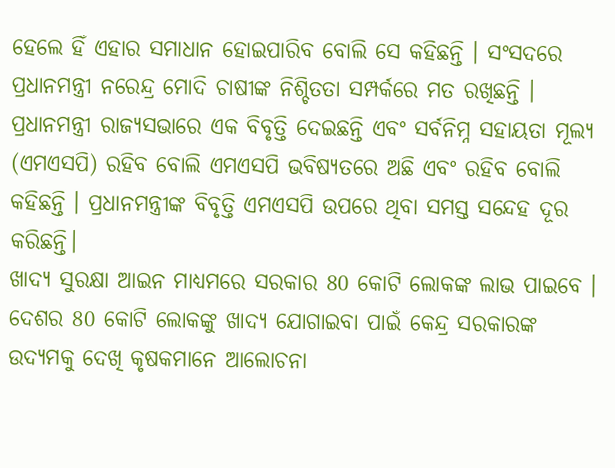ହେଲେ ହିଁ ଏହାର ସମାଧାନ ହୋଇପାରିବ ବୋଲି ସେ କହିଛନ୍ତି । ସଂସଦରେ ପ୍ରଧାନମନ୍ତ୍ରୀ ନରେନ୍ଦ୍ର ମୋଦି ଚାଷୀଙ୍କ ନିଶ୍ଚିତତା ସମ୍ପର୍କରେ ମତ ରଖିଛନ୍ତି । ପ୍ରଧାନମନ୍ତ୍ରୀ ରାଜ୍ୟସଭାରେ ଏକ ବିବୃତ୍ତି ଦେଇଛନ୍ତି ଏବଂ ସର୍ବନିମ୍ନ ସହାୟତା ମୂଲ୍ୟ (ଏମଏସପି) ରହିବ ବୋଲି ଏମଏସପି ଭବିଷ୍ୟତରେ ଅଛି ଏବଂ ରହିବ ବୋଲି କହିଛନ୍ତି । ପ୍ରଧାନମନ୍ତ୍ରୀଙ୍କ ବିବୃତ୍ତି ଏମଏସପି ଉପରେ ଥିବା ସମସ୍ତ ସନ୍ଦେହ ଦୂର କରିଛନ୍ତି।
ଖାଦ୍ୟ ସୁରକ୍ଷା ଆଇନ ମାଧ୍ୟମରେ ସରକାର 80 କୋଟି ଲୋକଙ୍କ ଲାଭ ପାଇବେ । ଦେଶର 80 କୋଟି ଲୋକଙ୍କୁ ଖାଦ୍ୟ ଯୋଗାଇବା ପାଇଁ କେନ୍ଦ୍ର ସରକାରଙ୍କ ଉଦ୍ୟମକୁ ଦେଖି କୃଷକମାନେ ଆଲୋଚନା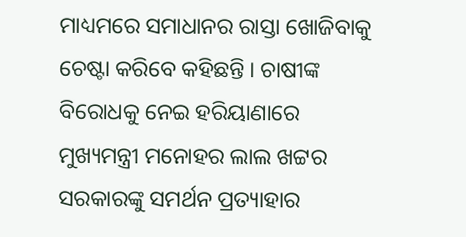ମାଧ୍ୟମରେ ସମାଧାନର ରାସ୍ତା ଖୋଜିବାକୁ ଚେଷ୍ଟା କରିବେ କହିଛନ୍ତି । ଚାଷୀଙ୍କ ବିରୋଧକୁ ନେଇ ହରିୟାଣାରେ ମୁଖ୍ୟମନ୍ତ୍ରୀ ମନୋହର ଲାଲ ଖଟ୍ଟର ସରକାରଙ୍କୁ ସମର୍ଥନ ପ୍ରତ୍ୟାହାର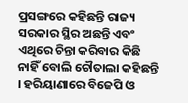ପ୍ରସଙ୍ଗରେ କହିଛନ୍ତି ରାଜ୍ୟ ସରକାର ସ୍ଥିର ଅଛନ୍ତି ଏବଂ ଏଥିରେ ଚିନ୍ତା କରିବାର କିଛି ନାହିଁ ବୋଲି ଚୌତାଲା କହିଛନ୍ତି । ହରିୟାଣାରେ ବିଜେପି ଓ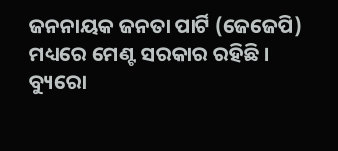ଜନନାୟକ ଜନତା ପାର୍ଟି (ଜେଜେପି) ମଧ୍ୟରେ ମେଣ୍ଟ ସରକାର ରହିଛି ।
ବ୍ୟୁରୋ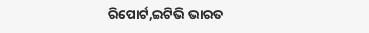ରିପୋର୍ଟ,ଇଟିଭି ଭାରତ